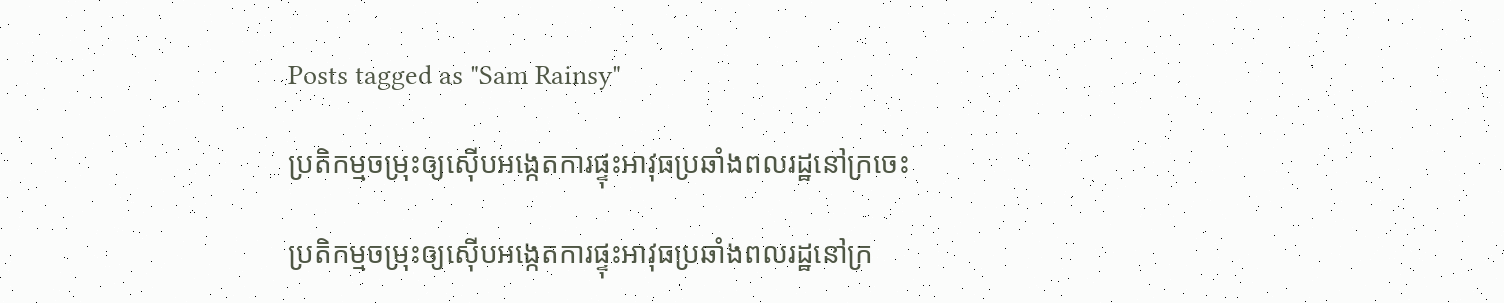Posts tagged as "Sam Rainsy"

ប្រតិកម្មចម្រុះឲ្យស៊ើបអង្កេតការផ្ទុះអាវុធប្រឆាំងពលរដ្ឋនៅក្រចេះ

ប្រតិកម្មចម្រុះឲ្យស៊ើបអង្កេតការផ្ទុះអាវុធប្រឆាំងពលរដ្ឋនៅក្រ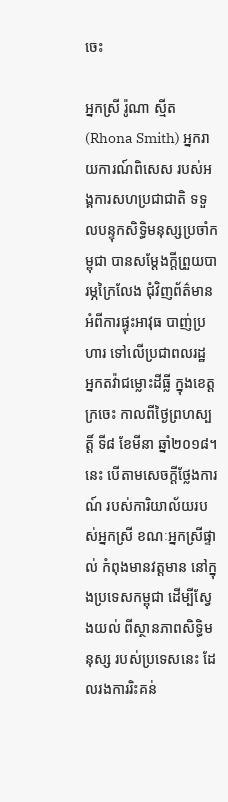ចេះ

អ្នកស្រី រ៉ូណា ស្មីត (Rhona Smith) អ្នករាយការណ៍ពិសេស របស់អង្គការសហប្រជាជាតិ ទទួលបន្ទុកសិទ្ធិមនុស្សប្រចាំកម្ពុជា បានសម្តែងក្តីព្រួយបារម្ភក្រៃលែង ជុំវិញព័ត៌មាន អំពីការផ្ទុះអាវុធ បាញ់ប្រហារ ទៅលើប្រជាពលរដ្ឋ អ្នកតវ៉ាជម្លោះដីធ្លី ក្នុងខេត្តក្រចេះ កាលពីថ្ងៃព្រហស្បត្តិ៍ ទី៨ ខែមីនា ឆ្នាំ២០១៨។ នេះ បើតាមសេចក្ដីថ្លែងការណ៍ របស់ការិយាល័យរបស់អ្នកស្រី ខណៈអ្នកស្រីផ្ទាល់ កំពុងមានវត្តមាន នៅក្នុងប្រទេសកម្ពុជា ដើម្បីស្វែងយល់ ពីស្ថានភាពសិទ្ធិមនុស្ស របស់ប្រទេសនេះ ដែលរងការរិះគន់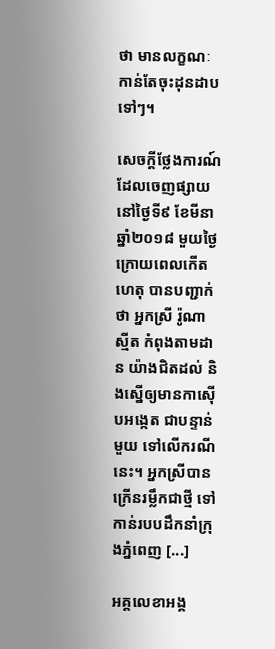ថា មានលក្ខណៈកាន់តែចុះដុនដាបទៅៗ។

សេចក្ដីថ្លែងការណ៍ ដែលចេញផ្សាយនៅថ្ងៃទី៩ ខែមីនា ឆ្នាំ២០១៨ មួយថ្ងៃក្រោយពេលកើតហេតុ បានបញ្ជាក់ថា អ្នកស្រី រ៉ូណា ស្មីត កំពុងតាមដាន យ៉ាងជិតដល់ និងស្នើឲ្យមានកាស៊ើបអង្កេត ជាបន្ទាន់មួយ ទៅលើករណីនេះ។ អ្នកស្រីបានក្រើនរម្លឹកជាថ្មី ទៅកាន់របបដឹកនាំក្រុងភ្នំពេញ [...]

អគ្គលេខាអង្គ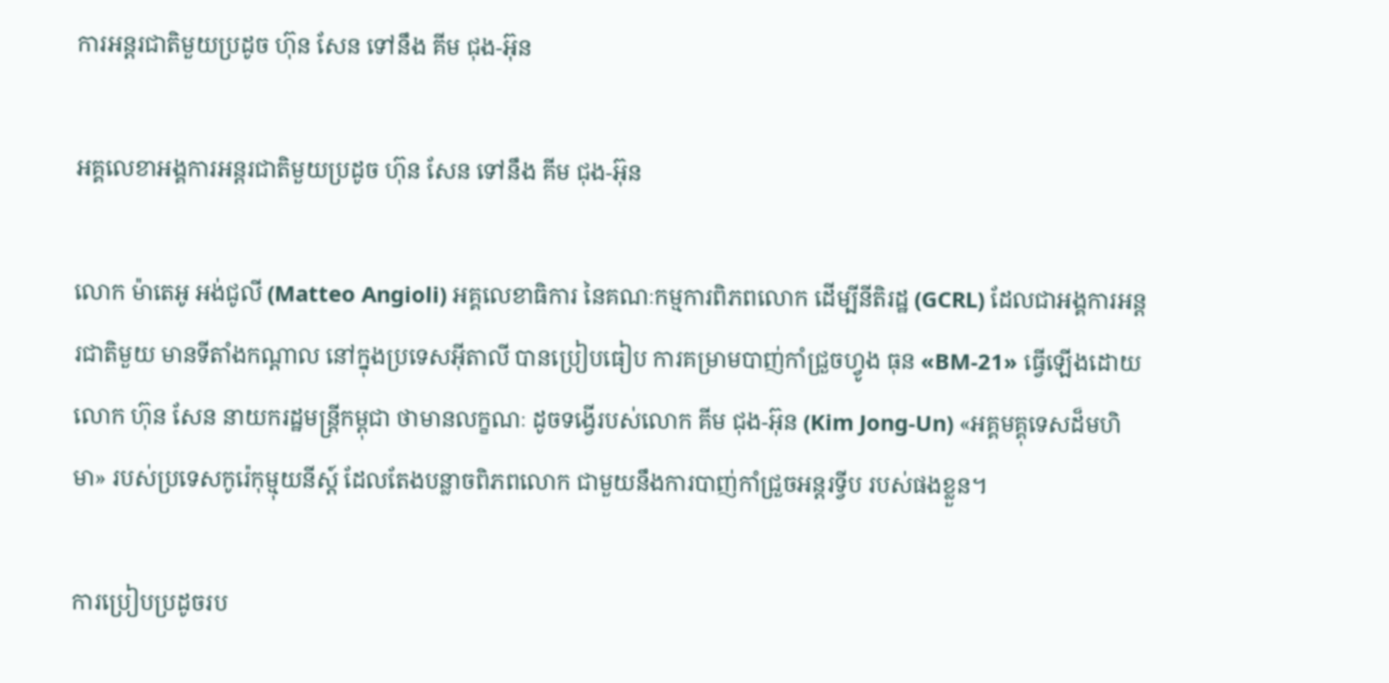ការអន្តរជាតិមួយប្រដូច ហ៊ុន សែន ទៅនឹង គីម ជុង-អ៊ុន

អគ្គលេខាអង្គការអន្តរជាតិមួយប្រដូច ហ៊ុន សែន ទៅនឹង គីម ជុង-អ៊ុន

លោក ម៉ាតេអូ អង់ជូលី (Matteo Angioli) អគ្គលេខាធិការ នៃគណៈកម្មការពិភពលោក ដើម្បីនីតិរដ្ឋ (GCRL) ដែលជាអង្គការអន្តរជាតិមួយ មានទីតាំងកណ្ដាល នៅក្នុងប្រទេសអ៊ីតាលី បានប្រៀបធៀប ការគម្រាមបាញ់កាំជ្រួចហ្វូង ធុន «BM-21» ធ្វើឡើងដោយលោក ហ៊ុន សែន នាយករដ្ឋមន្ត្រីកម្ពុជា ថាមានលក្ខណៈ ដូចទង្វើរបស់លោក គីម ជុង-អ៊ុន (Kim Jong-Un) «អគ្គមគ្គុទេសដ៏មហិមា» របស់ប្រទេសកូរ៉េកុម្មុយនីស្ដ៍ ដែលតែងបន្លាចពិភពលោក ជាមួយនឹងការបាញ់កាំជ្រួចអន្តរទ្វីប របស់ផងខ្លួន។

ការប្រៀបប្រដូចរប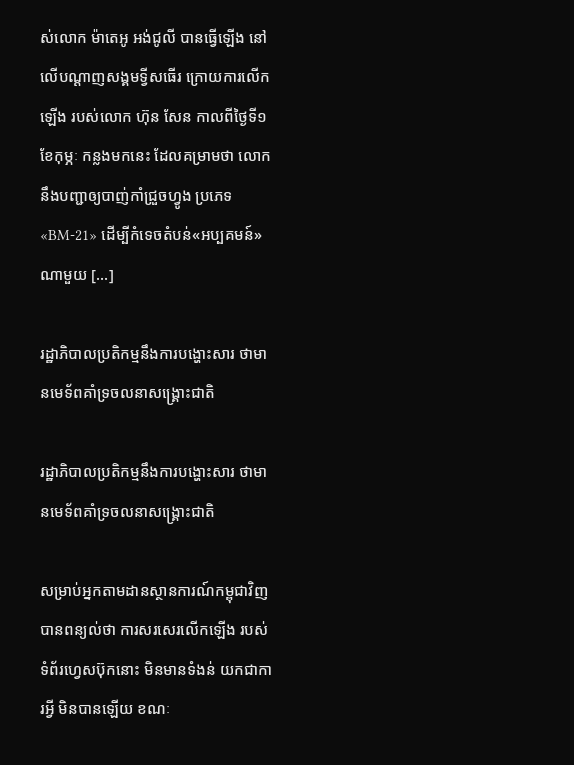ស់លោក ម៉ាតេអូ អង់ជូលី បានធ្វើឡើង នៅលើបណ្ដាញសង្គមទ្វីសធើរ ក្រោយការលើកឡើង របស់លោក ហ៊ុន សែន កាលពីថ្ងៃទី១ ខែកុម្ភៈ កន្លងមកនេះ ដែលគម្រាមថា លោកនឹងបញ្ជាឲ្យបាញ់កាំជ្រួចហ្វូង ប្រភេទ «BM-21» ដើម្បីកំទេចតំបន់«អប្បគមន៍»ណាមួយ [...]

រដ្ឋាភិបាលប្រតិកម្មនឹងការបង្ហោះសារ ថាមានមេទ័ពគាំទ្រចលនាសង្គ្រោះជាតិ

រដ្ឋាភិបាលប្រតិកម្មនឹងការបង្ហោះសារ ថាមានមេទ័ពគាំទ្រចលនាសង្គ្រោះជាតិ

សម្រាប់អ្នកតាមដានស្ថានការណ៍កម្ពុជាវិញ បានពន្យល់ថា ការសរសេរលើកឡើង របស់ទំព័រហ្វេសប៊ុកនោះ មិនមានទំងន់ យកជាការអ្វី មិនបានឡើយ ខណៈ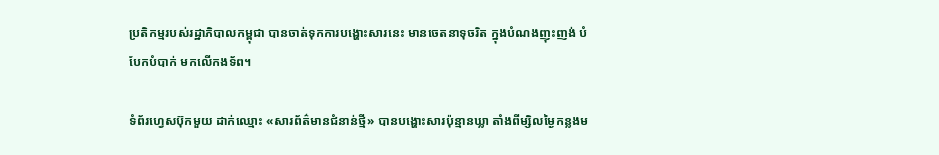ប្រតិកម្មរបស់រដ្ឋាភិបាលកម្ពុជា បានចាត់ទុកការបង្ហោះសារនេះ មានចេតនាទុចរិត ក្នុងបំណងញុះញង់ បំបែកបំបាក់ មកលើកងទ័ព។

ទំព័រហ្វេសប៊ុកមួយ ដាក់ឈ្មោះ «សារព័ត៌មានជំនាន់ថ្មី» បានបង្ហោះសារប៉ុន្មានឃ្លា តាំងពីម្សិលម្ងៃកន្លងម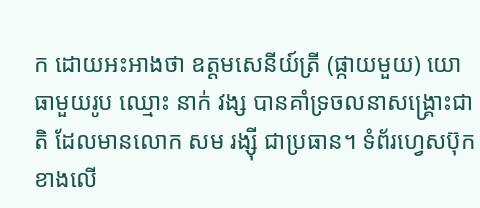ក ដោយអះអាងថា ឧត្ដមសេនីយ៍ត្រី (ផ្កាយមួយ) យោធាមួយរូប ឈ្មោះ នាក់ វង្ស បានគាំទ្រចលនាសង្គ្រោះជាតិ ដែលមានលោក សម រង្ស៊ី ជាប្រធាន។ ទំព័រហ្វេសប៊ុកខាងលើ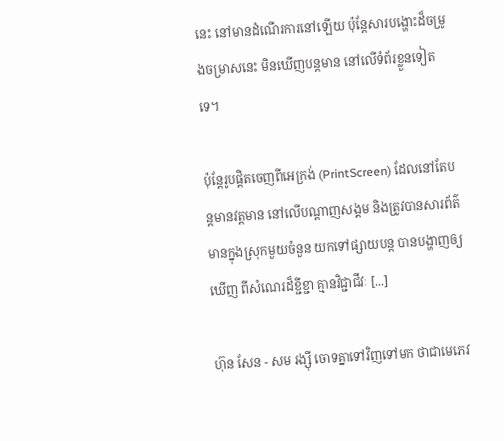នេះ នៅមានដំណើរការនៅឡើយ ប៉ុន្តែសារបង្ហោះដ៏ចម្រូងចម្រាសនេះ មិនឃើញបន្តមាន នៅលើទំព័រខ្លួនទៀតទេ។

ប៉ុន្តែរូបផ្តិតចេញពីអេក្រង់ (PrintScreen) ដែលនៅតែបន្តមានវត្តមាន នៅលើបណ្ដាញសង្គម និងត្រូវបានសារព័ត៌មានក្នុងស្រុកមួយចំនួន យកទៅផ្សាយបន្ត បានបង្ហាញឲ្យឃើញ ពីសំណេរដ៏ខ្ជីខ្ជា គ្មានវិជ្ជាជីវៈ [...]

ហ៊ុន សែន - សម រង្ស៊ី ចោទគ្នាទៅវិញទៅមក ថាជាមេភេវ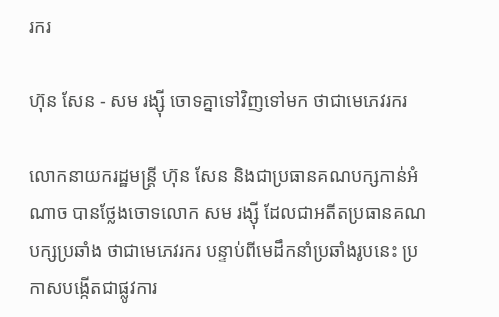រករ

ហ៊ុន សែន - សម រង្ស៊ី ចោទគ្នាទៅវិញទៅមក ថាជាមេភេវរករ

លោកនាយករដ្ឋមន្ត្រី ហ៊ុន សែន និងជាប្រធានគណបក្សកាន់អំណាច បានថ្លែងចោទលោក សម រង្ស៊ី ដែលជាអតីតប្រធានគណបក្សប្រឆាំង ថាជាមេភេវរករ បន្ទាប់ពីមេដឹកនាំប្រឆាំងរូបនេះ ប្រកាសបង្កើតជាផ្លូវការ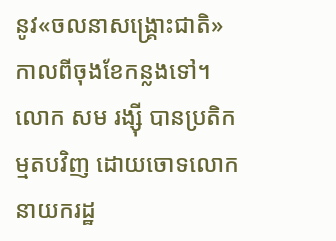នូវ«ចលនាសង្គ្រោះជាតិ» កាលពីចុងខែកន្លងទៅ។ លោក សម រង្ស៊ី បានប្រតិកម្មតបវិញ ដោយចោទលោកនាយករដ្ឋ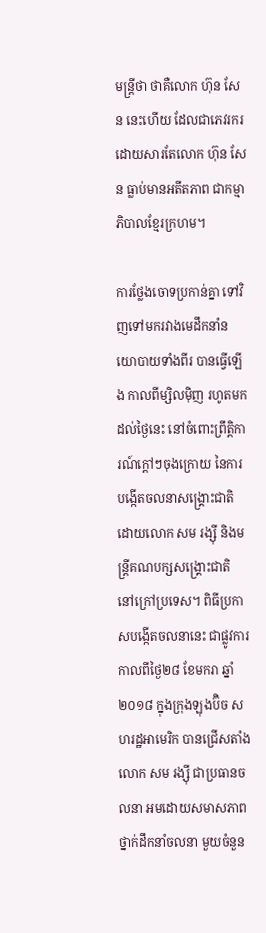មន្ត្រីថា ថាគឺលោក ហ៊ុន សែន នេះហើយ ដែលជាភេវរករ ដោយសារតែលោក ហ៊ុន សែន ធ្លាប់មានអតីតភាព ជាកម្មាភិបាលខ្មែរក្រហម។

ការថ្លែងចោទប្រកាន់គ្នា ទៅវិញទៅមករវាងមេដឹកនាំនយោបាយទាំងពីរ បានធ្វើឡើង កាលពីម្សិលម៉ិញ រហូតមកដល់ថ្ងៃនេះ នៅចំពោះព្រឹត្តិការណ៍ក្ដៅៗចុងក្រោយ នៃការបង្កើតចលនាសង្គ្រោះជាតិ ដោយលោក សម រង្ស៊ី និងមន្ត្រីគណបក្សសង្គ្រោះជាតិ នៅក្រៅប្រទេស។ ពិធីប្រកាសបង្កើតចលនានេះ ជាផ្លូវការ កាលពីថ្ងៃ២៨ ខែមករា ឆ្នាំ២០១៨ ក្នុងក្រុងឡុងប៊ិច សហរដ្ឋអាមេរិក បានជ្រើសតាំងលោក សម រង្ស៊ី ជាប្រធានចលនា អមដោយសមាសភាពថ្នាក់ដឹកនាំចលនា មួយចំនួន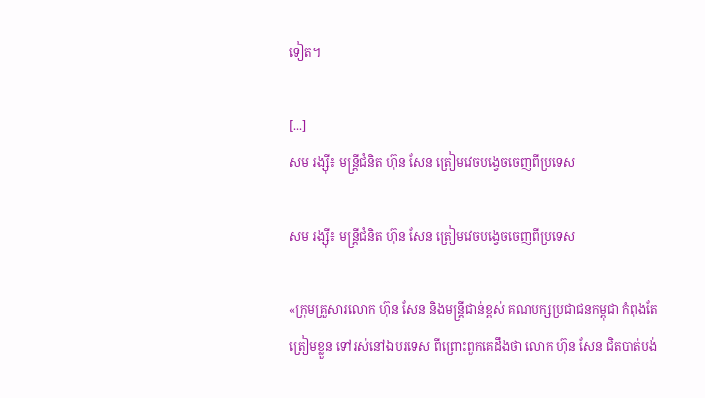ទៀត។

[...]
សម រង្ស៊ី៖ មន្ត្រីជំនិត ហ៊ុន សែន ត្រៀមវេចបង្វេចចេញពីប្រទេស

សម រង្ស៊ី៖ មន្ត្រីជំនិត ហ៊ុន សែន ត្រៀមវេចបង្វេចចេញពីប្រទេស

«ក្រុមគ្រួសារលោក ហ៊ុន សែន និងមន្ត្រីជាន់ខ្ពស់ គណបក្សប្រជាជនកម្ពុជា កំពុងតែត្រៀមខ្លួន ទៅរស់នៅឯបរទេស ពីព្រោះពួកគេដឹងថា លោក ហ៊ុន សែន ជិតបាត់បង់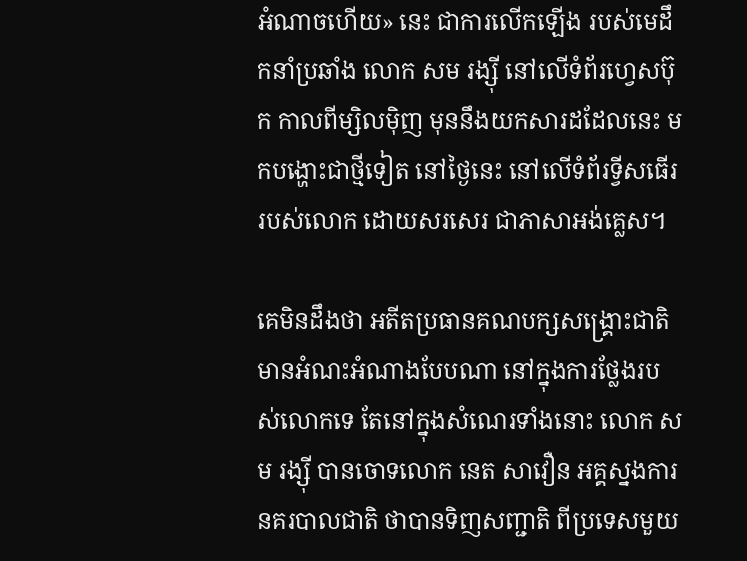អំណាចហើយ» នេះ ជាការលើកឡើង របស់មេដឹកនាំប្រឆាំង លោក សម រង្ស៊ី នៅលើទំព័រហ្វេសប៊ុក កាលពីម្សិលម៉ិញ មុននឹងយកសារដដែលនេះ មកបង្ហោះជាថ្មីទៀត នៅថ្ងៃនេះ នៅលើទំព័រទ្វីសធើររបស់លោក ដោយសរសេរ ជាភាសាអង់គ្លេស។

គេមិនដឹងថា អតីតប្រធានគណបក្សសង្គ្រោះជាតិ មានអំណះអំណាងបែបណា នៅក្នុងការថ្លែងរបស់លោកទេ តែនៅក្នុងសំណេរទាំងនោះ លោក សម រង្ស៊ី បានចោទលោក នេត សាវឿន អគ្គស្នងការនគរបាលជាតិ ថាបានទិញសញ្ជាតិ ពីប្រទេសមួយ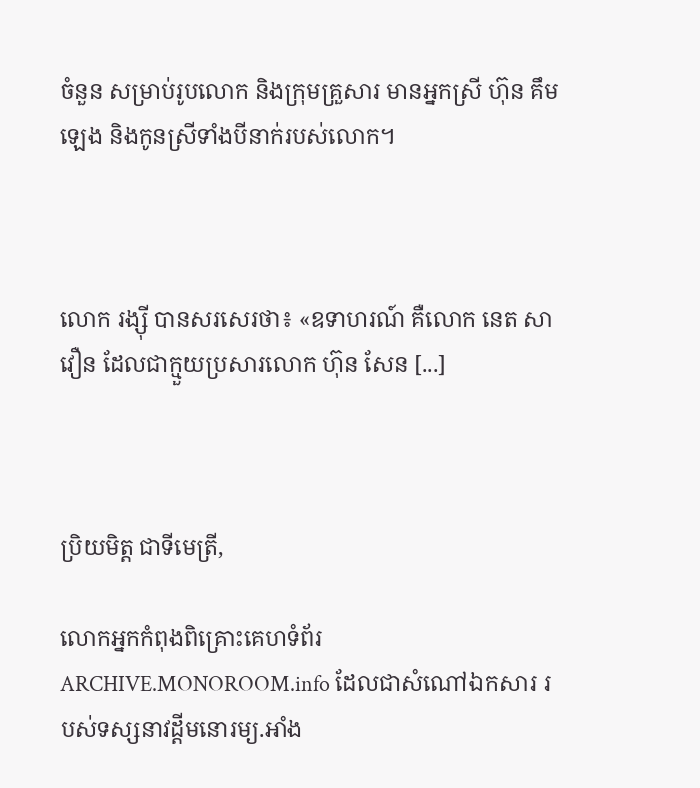ចំនួន សម្រាប់រូបលោក និងក្រុមគ្រួសារ មានអ្នកស្រី ហ៊ុន គឹមឡេង និងកូនស្រីទាំងបីនាក់របស់លោក។



លោក រង្ស៊ី បានសរសេរថា៖ «ឧទាហរណ៍ គឺលោក នេត សាវឿន ដែលជាក្មួយប្រសារលោក ហ៊ុន សែន [...]



ប្រិយមិត្ត ជាទីមេត្រី,

លោកអ្នកកំពុងពិគ្រោះគេហទំព័រ ARCHIVE.MONOROOM.info ដែលជាសំណៅឯកសារ របស់ទស្សនាវដ្ដីមនោរម្យ.អាំង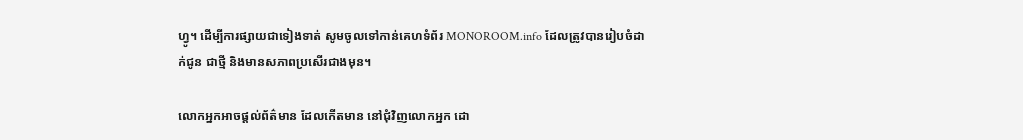ហ្វូ។ ដើម្បីការផ្សាយជាទៀងទាត់ សូមចូលទៅកាន់គេហទំព័រ MONOROOM.info ដែលត្រូវបានរៀបចំដាក់ជូន ជាថ្មី និងមានសភាពប្រសើរជាងមុន។

លោកអ្នកអាចផ្ដល់ព័ត៌មាន ដែលកើតមាន នៅជុំវិញលោកអ្នក ដោ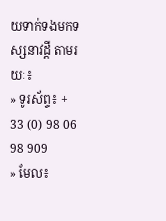យទាក់ទងមកទស្សនាវដ្ដី តាមរយៈ៖
» ទូរស័ព្ទ៖ + 33 (0) 98 06 98 909
» មែល៖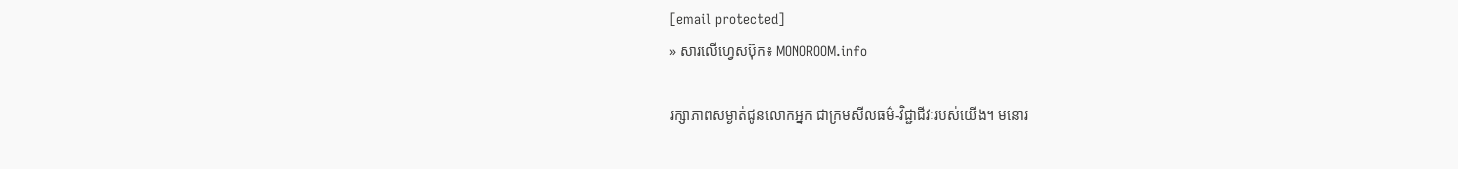[email protected]
» សារលើហ្វេសប៊ុក៖ MONOROOM.info

រក្សាភាពសម្ងាត់ជូនលោកអ្នក ជាក្រមសីលធម៌-វិជ្ជាជីវៈរបស់យើង។ មនោរ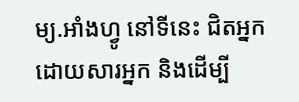ម្យ.អាំងហ្វូ នៅទីនេះ ជិតអ្នក ដោយសារអ្នក និងដើម្បី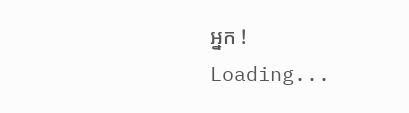អ្នក !
Loading...